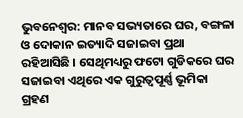ଭୁବନେଶ୍ବର: ମାନବ ସଭ୍ୟତାରେ ଘର, ବଙ୍ଗଳା ଓ ଦୋକାନ ଇତ୍ୟାଦି ସଜାଇବା ପ୍ରଥା ରହିଆସିଛି । ସେଥିମଧ୍ୟରୁ ଫଟୋ ଗୁଡିକରେ ଘର ସଜାଇବା ଏଥିରେ ଏକ ଗୁରୁତ୍ୱପୂର୍ଣ୍ଣ ଭୂମିକା ଗ୍ରହଣ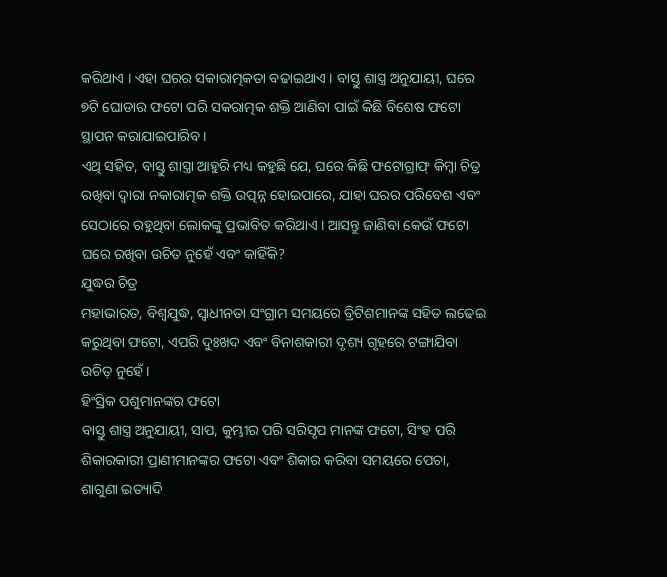କରିଥାଏ । ଏହା ଘରର ସକାରାତ୍ମକତା ବଢାଇଥାଏ । ବାସ୍ତୁ ଶାସ୍ତ୍ର ଅନୁଯାୟୀ, ଘରେ ୭ଟି ଘୋଡାର ଫଟୋ ପରି ସକରାତ୍ମକ ଶକ୍ତି ଆଣିବା ପାଇଁ କିଛି ବିଶେଷ ଫଟୋ ସ୍ଥାପନ କରାଯାଇପାରିବ ।
ଏଥି ସହିତ, ବାସ୍ତୁ ଶାସ୍ତ୍ରା ଆହୁରି ମଧ୍ୟ କହୁଛି ଯେ, ଘରେ କିଛି ଫଟୋଗ୍ରାଫ୍ କିମ୍ବା ଚିତ୍ର ରଖିବା ଦ୍ୱାରା ନକାରାତ୍ମକ ଶକ୍ତି ଉତ୍ପନ୍ନ ହୋଇପାରେ, ଯାହା ଘରର ପରିବେଶ ଏବଂ ସେଠାରେ ରହୁଥିବା ଲୋକଙ୍କୁ ପ୍ରଭାବିତ କରିଥାଏ । ଆସନ୍ତୁ ଜାଣିବା କେଉଁ ଫଟୋ ଘରେ ରଖିବା ଉଚିତ ନୁହେଁ ଏବଂ କାହିଁକି?
ଯୁଦ୍ଧର ଚିତ୍ର
ମହାଭାରତ, ବିଶ୍ୱଯୁଦ୍ଧ, ସ୍ୱାଧୀନତା ସଂଗ୍ରାମ ସମୟରେ ବ୍ରିଟିଶମାନଙ୍କ ସହିତ ଲଢେଇ କରୁଥିବା ଫଟୋ, ଏପରି ଦୁଃଖଦ ଏବଂ ବିନାଶକାରୀ ଦୃଶ୍ୟ ଗୃହରେ ଟଙ୍ଗାଯିବା ଉଚିତ୍ ନୁହେଁ ।
ହିଂସ୍ରିକ ପଶୁମାନଙ୍କର ଫଟୋ
ବାସ୍ତୁ ଶାସ୍ତ୍ର ଅନୁଯାୟୀ, ସାପ, କୁମ୍ଭୀର ପରି ସରିସୃପ ମାନଙ୍କ ଫଟୋ, ସିଂହ ପରି ଶିକାରକାରୀ ପ୍ରାଣୀମାନଙ୍କର ଫଟୋ ଏବଂ ଶିକାର କରିବା ସମୟରେ ପେଚା, ଶାଗୁଣା ଇତ୍ୟାଦି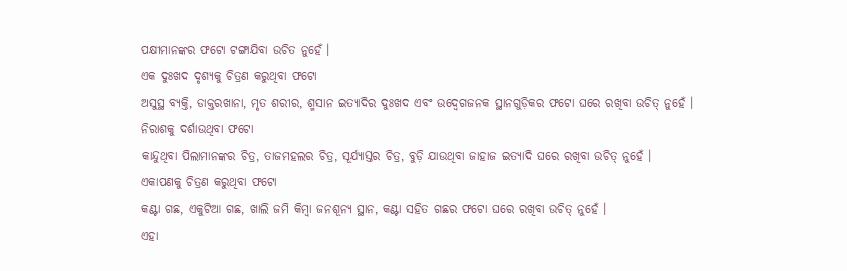ପକ୍ଷୀମାନଙ୍କର ଫଟୋ ଟଙ୍ଗାଯିବା ଉଚିତ ନୁହେଁ ।
ଏକ ଦୁଃଖଦ ଦୃଶ୍ୟକୁ ଚିତ୍ରଣ କରୁଥିବା ଫଟୋ
ଅସୁସ୍ଥ ବ୍ୟକ୍ତି, ଡାକ୍ତରଖାନା, ମୃତ ଶରୀର, ଶ୍ମସାନ ଇତ୍ୟାଦିର ଦୁଃଖଦ ଏବଂ ଉଦ୍ବେଗଜନକ ସ୍ଥାନଗୁଡ଼ିକର ଫଟୋ ଘରେ ରଖିବା ଉଚିତ୍ ନୁହେଁ ।
ନିରାଶକୁ ଦର୍ଶାଉଥିବା ଫଟୋ
କାନ୍ଦୁଥିବା ପିଲାମାନଙ୍କର ଚିତ୍ର, ତାଜମହଲର ଚିତ୍ର, ସୂର୍ଯ୍ୟାସ୍ତର ଚିତ୍ର, ବୁଡ଼ି ଯାଉଥିବା ଜାହାଜ ଇତ୍ୟାଦି ଘରେ ରଖିବା ଉଚିତ୍ ନୁହେଁ ।
ଏକାପଣକୁ ଚିତ୍ରଣ କରୁଥିବା ଫଟୋ
କଣ୍ଟା ଗଛ, ଏକୁଟିଆ ଗଛ, ଖାଲି ଜମି କିମ୍ବା ଜନଶୂନ୍ୟ ସ୍ଥାନ, କଣ୍ଟା ସହିତ ଗଛର ଫଟୋ ଘରେ ରଖିବା ଉଚିତ୍ ନୁହେଁ ।
ଏହା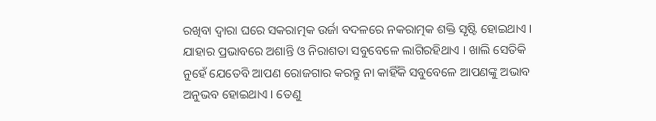ରଖିବା ଦ୍ବାରା ଘରେ ସକରାତ୍ମକ ଉର୍ଜା ବଦଳରେ ନକରାତ୍ମକ ଶକ୍ତି ସୃଷ୍ଟି ହୋଇଥାଏ । ଯାହାର ପ୍ରଭାବରେ ଅଶାନ୍ତି ଓ ନିରାଶତା ସବୁବେଳେ ଲାଗିରହିଥାଏ । ଖାଲି ସେତିକି ନୁହେଁ ଯେତେବି ଆପଣ ରୋଜଗାର କରନ୍ତୁ ନା କାହିଁକି ସବୁବେଳେ ଆପଣଙ୍କୁ ଅଭାବ ଅନୁଭବ ହୋଇଥାଏ । ତେଣୁ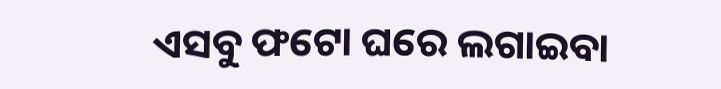ଏସବୁ ଫଟୋ ଘରେ ଲଗାଇବା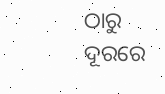ଠାରୁ ଦୂରରେ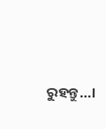ରୁହନ୍ତୁ…।